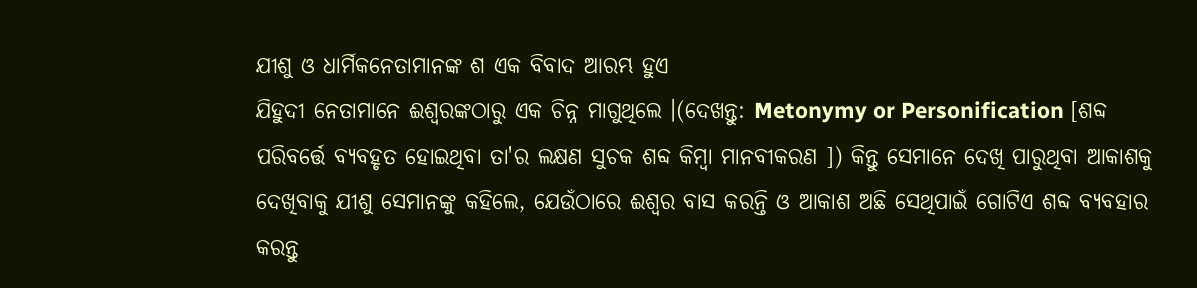ଯୀଶୁ ଓ ଧାର୍ମିକନେତାମାନଙ୍କ ଶ ଏକ ବିବାଦ ଆରମ୍ଭ ହୁଏ
ଯିହୁଦୀ ନେତାମାନେ ଈଶ୍ଵରଙ୍କଠାରୁ ଏକ ଚିନ୍ନ ମାଗୁଥିଲେ ।(ଦେଖନ୍ତୁ: Metonymy or Personification [ଶବ୍ଦ ପରିବର୍ତ୍ତେ ବ୍ୟବହୃତ ହୋଇଥିବା ତା'ର ଲକ୍ଷଣ ସୁଚକ ଶବ୍ଦ କିମ୍ବା ମାନବୀକରଣ ]) କିନ୍ତୁ ସେମାନେ ଦେଖି ପାରୁଥିବା ଆକାଶକୁ ଦେଖିବାକୁ ଯୀଶୁ ସେମାନଙ୍କୁ କହିଲେ, ଯେଉଁଠାରେ ଈଶ୍ଵର ବାସ କରନ୍ତି ଓ ଆକାଶ ଅଛି ସେଥିପାଇଁ ଗୋଟିଏ ଶବ୍ଦ ବ୍ୟବହାର କରନ୍ତୁ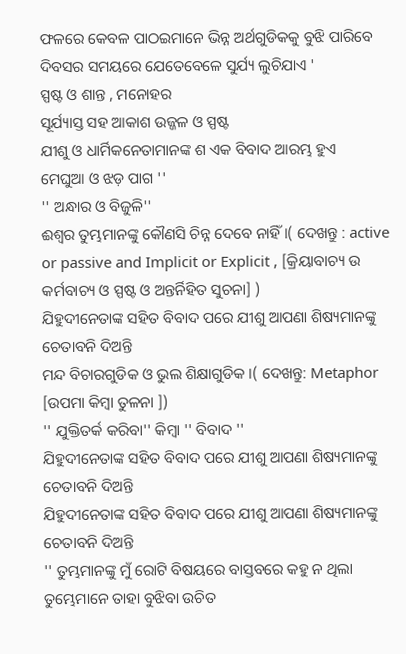ଫଳରେ କେବଳ ପାଠଇମାନେ ଭିନ୍ନ ଅର୍ଥଗୁଡିକକୁ ବୁଝି ପାରିବେ
ଦିବସର ସମୟରେ ଯେତେବେଳେ ସୁର୍ଯ୍ୟ ଲୁଚିଯାଏ '
ସ୍ପଷ୍ଟ ଓ ଶାନ୍ତ , ମନୋହର
ସୂର୍ଯ୍ୟାସ୍ତ ସହ ଆକାଶ ଉଜ୍ଜଳ ଓ ସ୍ପଷ୍ଟ
ଯୀଶୁ ଓ ଧାର୍ମିକନେତାମାନଙ୍କ ଶ ଏକ ବିବାଦ ଆରମ୍ଭ ହୁଏ
ମେଘୁଆ ଓ ଝଡ଼ ପାଗ ''
'' ଅନ୍ଧାର ଓ ବିଜୁଳି''
ଈଶ୍ଵର ତୁମ୍ଭମାନଙ୍କୁ କୌଣସି ଚିନ୍ନ ଦେବେ ନାହିଁ ।( ଦେଖନ୍ତୁ : active or passive and Implicit or Explicit , [କ୍ରିୟାବାଚ୍ୟ ଉ କର୍ମବାଚ୍ୟ ଓ ସ୍ପଷ୍ଟ ଓ ଅନ୍ତର୍ନିହିତ ସୁଚନା] )
ଯିହୁଦୀନେତାଙ୍କ ସହିତ ବିବାଦ ପରେ ଯୀଶୁ ଆପଣା ଶିଷ୍ୟମାନଙ୍କୁ ଚେତାବନି ଦିଅନ୍ତି
ମନ୍ଦ ବିଚାରଗୁଡିକ ଓ ଭୁଲ ଶିକ୍ଷାଗୁଡିକ ।( ଦେଖନ୍ତୁ: Metaphor [ଉପମା କିମ୍ବା ତୁଳନା ])
'' ଯୁକ୍ତିତର୍କ କରିବା'' କିମ୍ବା '' ବିବାଦ ''
ଯିହୁଦୀନେତାଙ୍କ ସହିତ ବିବାଦ ପରେ ଯୀଶୁ ଆପଣା ଶିଷ୍ୟମାନଙ୍କୁ ଚେତାବନି ଦିଅନ୍ତି
ଯିହୁଦୀନେତାଙ୍କ ସହିତ ବିବାଦ ପରେ ଯୀଶୁ ଆପଣା ଶିଷ୍ୟମାନଙ୍କୁ ଚେତାବନି ଦିଅନ୍ତି
'' ତୁମ୍ଭମାନଙ୍କୁ ମୁଁ ରୋଟି ବିଷୟରେ ବାସ୍ତବରେ କହୁ ନ ଥିଲା ତୁମ୍ଭେମାନେ ତାହା ବୁଝିବା ଉଚିତ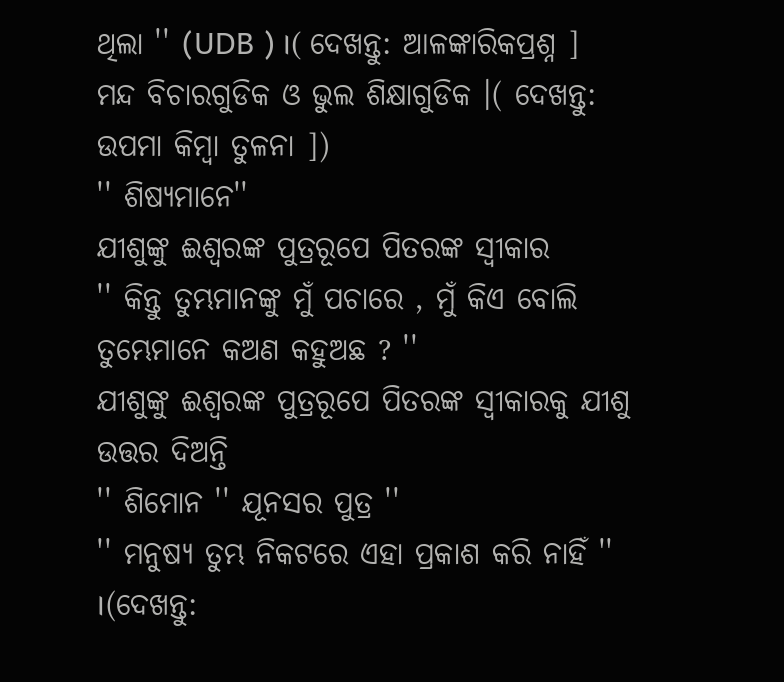ଥିଲା '' (UDB ) ।( ଦେଖନ୍ତୁ: ଆଳଙ୍କାରିକପ୍ରଶ୍ନ ]
ମନ୍ଦ ବିଚାରଗୁଡିକ ଓ ଭୁଲ ଶିକ୍ଷାଗୁଡିକ ।( ଦେଖନ୍ତୁ: ଉପମା କିମ୍ବା ତୁଳନା ])
'' ଶିଷ୍ୟମାନେ''
ଯୀଶୁଙ୍କୁ ଈଶ୍ଵରଙ୍କ ପୁତ୍ରରୂପେ ପିତରଙ୍କ ସ୍ୱୀକାର
'' କିନ୍ତୁ ତୁମ୍ଭମାନଙ୍କୁ ମୁଁ ପଚାରେ , ମୁଁ କିଏ ବୋଲି ତୁମ୍ଭେମାନେ କଅଣ କହୁଅଛ ? ''
ଯୀଶୁଙ୍କୁ ଈଶ୍ଵରଙ୍କ ପୁତ୍ରରୂପେ ପିତରଙ୍କ ସ୍ୱୀକାରକୁ ଯୀଶୁ ଉତ୍ତର ଦିଅନ୍ତି
'' ଶିମୋନ '' ଯୂନସର ପୁତ୍ର ''
'' ମନୁଷ୍ୟ ତୁମ୍ଭ ନିକଟରେ ଏହା ପ୍ରକାଶ କରି ନାହିଁ '' ।(ଦେଖନ୍ତୁ: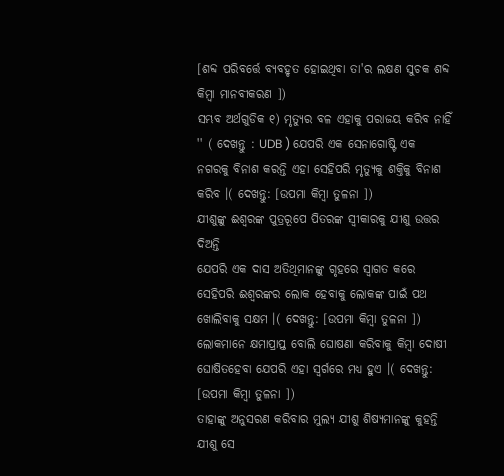[ଶବ୍ଦ ପରିବର୍ତ୍ତେ ବ୍ୟବହୃତ ହୋଇଥିବା ତା'ର ଲକ୍ଷଣ ସୁଚକ ଶବ୍ଦ କିମ୍ବା ମାନବୀକରଣ ])
ସମ୍ଭବ ଅର୍ଥଗୁଡିକ ୧) ମୃତ୍ୟୁର ବଳ ଏହାକୁ ପରାଜୟ କରିବ ନାହିଁ '' ( ଦେଖନ୍ତୁ : UDB ) ଯେପରି ଏକ ସେନାଗୋଷ୍ଟି ଏକ ନଗରକୁ ବିନାଶ କରନ୍ତି ଏହା ସେହିପରି ମୃତ୍ୟୁକୁ ଶକ୍ତିକୁ ବିନାଶ କରିବ ।( ଦେଖନ୍ତୁ: [ଉପମା କିମ୍ବା ତୁଳନା ])
ଯୀଶୁଙ୍କୁ ଈଶ୍ଵରଙ୍କ ପୁତ୍ରରୂପେ ପିତରଙ୍କ ସ୍ୱୀକାରକୁ ଯୀଶୁ ଉତ୍ତର ଦିଅନ୍ତି
ଯେପରି ଏକ ଦାସ ଅତିଥିମାନଙ୍କୁ ଗୃହରେ ସ୍ୱାଗତ କରେ ସେହିପରି ଈଶ୍ଵରଙ୍କର ଲୋକ ହେବାକୁ ଲୋକଙ୍କ ପାଇଁ ପଥ ଖୋଲିବାକୁ ସକ୍ଷମ ।( ଦେଖନ୍ତୁ: [ଉପମା କିମ୍ବା ତୁଳନା ])
ଲୋକମାନେ କ୍ଷମାପ୍ରାପ୍ତ ବୋଲି ଘୋଷଣା କରିବାକୁ କିମ୍ବା ଦୋଷୀ ଘୋଷିତହେବା ଯେପରି ଏହା ସ୍ଵର୍ଗରେ ମଧ୍ୟ ହୁଏ ।( ଦେଖନ୍ତୁ: [ଉପମା କିମ୍ବା ତୁଳନା ])
ତାହାଙ୍କୁ ଅନୁସରଣ କରିବାର ମୁଲ୍ୟ ଯୀଶୁ ଶିଷ୍ୟମାନଙ୍କୁ କୁହନ୍ତି
ଯୀଶୁ ସେ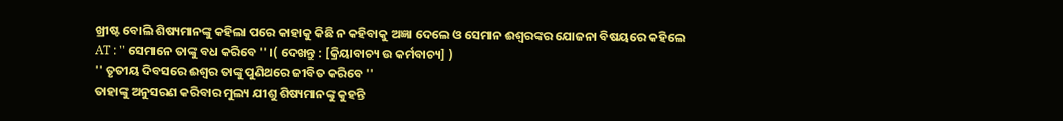ଖ୍ରୀଷ୍ଟ ବୋଲି ଶିଷ୍ୟମାନଙ୍କୁ କହିଲା ପରେ କାହାକୁ କିଛି ନ କହିବାକୁ ଅଜ୍ଞା ଦେଲେ ଓ ସେମାନ ଈଶ୍ଵରଙ୍କର ଯୋଜନା ବିଷୟରେ କହିଲେ
AT : '' ସେମାନେ ତାଙ୍କୁ ବଧ କରିବେ '' ।( ଦେଖନ୍ତୁ : [କ୍ରିୟାବାଚ୍ୟ ଉ କର୍ମବାଚ୍ୟ] )
'' ତୃତୀୟ ଦିବସରେ ଈଶ୍ଵର ତାଙ୍କୁ ପୁଣିଥରେ ଜୀବିତ କରିବେ ''
ତାହାଙ୍କୁ ଅନୁସରଣ କରିବାର ମୁଲ୍ୟ ଯୀଶୁ ଶିଷ୍ୟମାନଙ୍କୁ କୁହନ୍ତି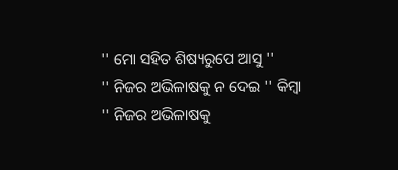'' ମୋ ସହିତ ଶିଷ୍ୟରୁପେ ଆସୁ ''
'' ନିଜର ଅଭିଳାଷକୁ ନ ଦେଇ '' କିମ୍ବା '' ନିଜର ଅଭିଳାଷକୁ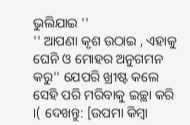ଭୁଲିଯାଇ ''
'' ଆପଣା କୃଶ ଉଠାଇ , ଏହାକୁ ଘେନି ଓ ମୋହର ଅନୁଗମନ କରୁ'' ଯେପରି ଖ୍ରୀଷ୍ଟ କଲେ ସେହି ପରି ମରିବାକୁ ଇଚ୍ଛା କରି ।( ଦେଖନ୍ତୁ: [ଉପମା କିମ୍ବା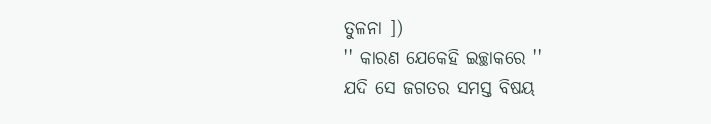ତୁଳନା ])
'' କାରଣ ଯେକେହି ଇଚ୍ଛାକରେ ''
ଯଦି ସେ ଜଗତର ସମସ୍ତ ବିଷୟ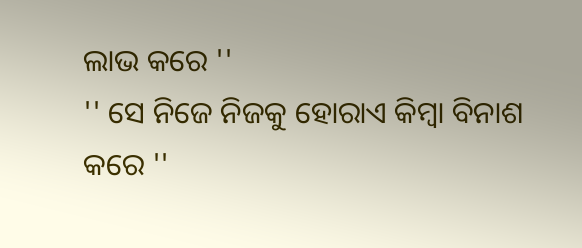ଲାଭ କରେ ''
'' ସେ ନିଜେ ନିଜକୁ ହୋରାଏ କିମ୍ବା ବିନାଶ କରେ ''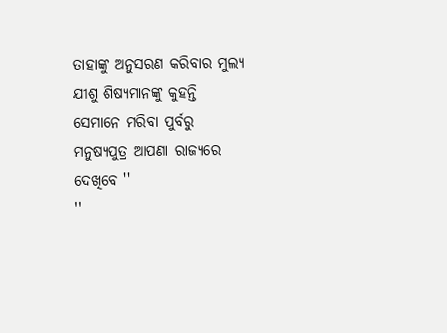ତାହାଙ୍କୁ ଅନୁସରଣ କରିବାର ମୁଲ୍ୟ ଯୀଶୁ ଶିଷ୍ୟମାନଙ୍କୁ କୁହନ୍ତି
ସେମାନେ ମରିବା ପୁର୍ବରୁ ମନୁଷ୍ୟପୁତ୍ର ଆପଣା ରାଜ୍ୟରେ ଦେଖିବେ ''
''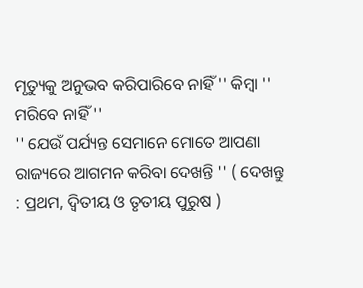ମୃତ୍ୟୁକୁ ଅନୁଭବ କରିପାରିବେ ନାହିଁ '' କିମ୍ବା '' ମରିବେ ନାହିଁ ''
'' ଯେଉଁ ପର୍ଯ୍ୟନ୍ତ ସେମାନେ ମୋତେ ଆପଣା ରାଜ୍ୟରେ ଆଗମନ କରିବା ଦେଖନ୍ତି '' ( ଦେଖନ୍ତୁ : ପ୍ରଥମ, ଦ୍ବିତୀୟ ଓ ତୃତୀୟ ପୁରୁଷ )